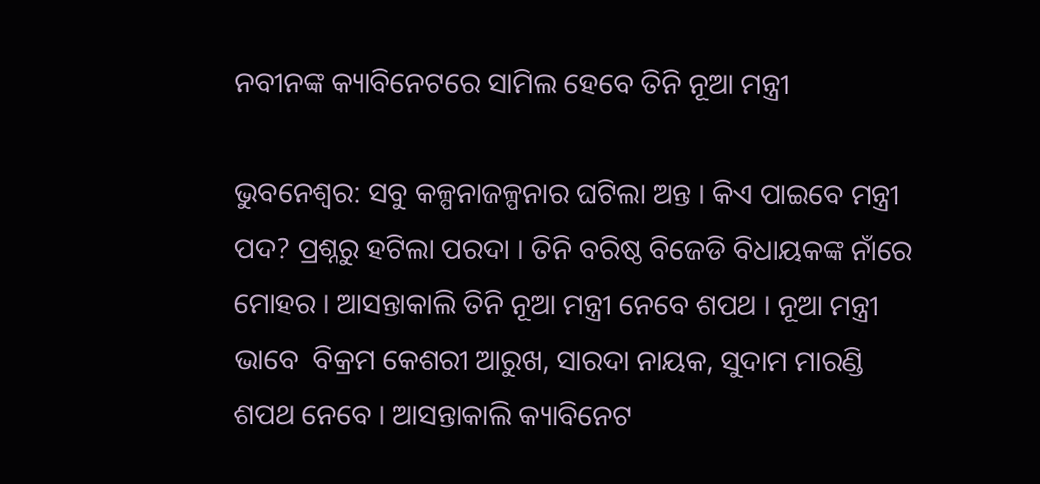ନବୀନଙ୍କ କ୍ୟାବିନେଟରେ ସାମିଲ ହେବେ ତିନି ନୂଆ ମନ୍ତ୍ରୀ

ଭୁବନେଶ୍ୱର: ସବୁ କଳ୍ପନାଜଳ୍ପନାର ଘଟିଲା ଅନ୍ତ । କିଏ ପାଇବେ ମନ୍ତ୍ରୀ ପଦ? ପ୍ରଶ୍ନରୁ ହଟିଲା ପରଦା । ତିନି ବରିଷ୍ଠ ବିଜେଡି ବିଧାୟକଙ୍କ ନାଁରେ ମୋହର । ଆସନ୍ତାକାଲି ତିନି ନୂଆ ମନ୍ତ୍ରୀ ନେବେ ଶପଥ । ନୂଆ ମନ୍ତ୍ରୀ ଭାବେ  ବିକ୍ରମ କେଶରୀ ଆରୁଖ, ସାରଦା ନାୟକ, ସୁଦାମ ମାରଣ୍ଡି ଶପଥ ନେବେ । ଆସନ୍ତାକାଲି କ୍ୟାବିନେଟ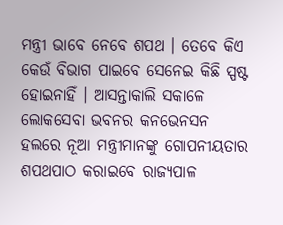ମନ୍ତ୍ରୀ ଭାବେ ନେବେ ଶପଥ । ତେବେ କିଏ କେଉଁ ବିଭାଗ ପାଇବେ ସେନେଇ କିଛି ସ୍ପଷ୍ଟ ହୋଇନାହିଁ । ଆସନ୍ତାକାଲି ସକାଳେ ଲୋକସେବା ଭବନର କନଭେନସନ ହଲରେ ନୂଆ ମନ୍ତ୍ରୀମାନଙ୍କୁ ଗୋପନୀୟତାର ଶପଥପାଠ କରାଇବେ ରାଜ୍ୟପାଳ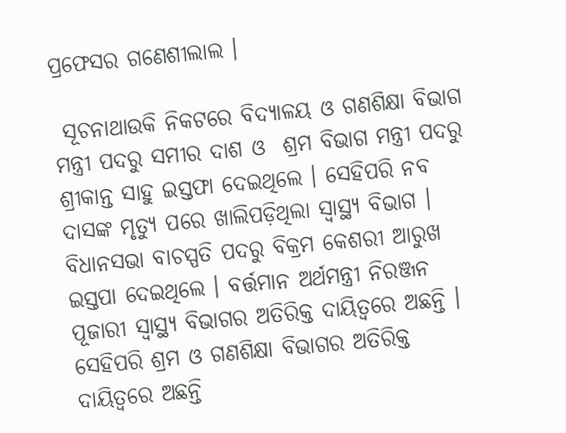ପ୍ରଫେସର ଗଣେଶୀଲାଲ ।

 ସୂଚନାଥାଉକି ନିକଟରେ ବିଦ୍ୟାଳୟ ଓ ଗଣଶିକ୍ଷା ବିଭାଗ ମନ୍ତ୍ରୀ ପଦରୁ ସମୀର ଦାଶ ଓ  ଶ୍ରମ ବିଭାଗ ମନ୍ତ୍ରୀ ପଦରୁ ଶ୍ରୀକାନ୍ତ ସାହୁ ଇସ୍ତଫା ଦେଇଥିଲେ । ସେହିପରି ନବ ଦାସଙ୍କ ମୃତ୍ୟୁ ପରେ ଖାଲିପଡ଼ିଥିଲା ସ୍ୱାସ୍ଥ୍ୟ ବିଭାଗ । ବିଧାନସଭା ବାଚସ୍ପତି ପଦରୁ ବିକ୍ରମ କେଶରୀ ଆରୁଖ ଇସ୍ତପା ଦେଇଥିଲେ । ବର୍ତ୍ତମାନ ଅର୍ଥମନ୍ତ୍ରୀ ନିରଞ୍ଜନ ପୂଜାରୀ ସ୍ୱାସ୍ଥ୍ଯ ବିଭାଗର ଅତିରିକ୍ତ ଦାୟିତ୍ୱରେ ଅଛନ୍ତି । ସେହିପରି ଶ୍ରମ ଓ ଗଣଶିକ୍ଷା ବିଭାଗର ଅତିରିକ୍ତ ଦାୟିତ୍ୱରେ ଅଛନ୍ତି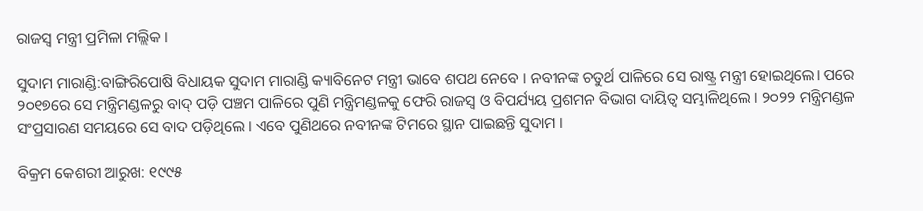ରାଜସ୍ବ ମନ୍ତ୍ରୀ ପ୍ରମିଳା ମଲ୍ଲିକ ।

ସୁଦାମ ମାରାଣ୍ଡି:ବାଙ୍ଗିରିପୋଷି ବିଧାୟକ ସୁଦାମ ମାରାଣ୍ଡି କ୍ୟାବିନେଟ ମନ୍ତ୍ରୀ ଭାବେ ଶପଥ ନେବେ । ନବୀନଙ୍କ ଚତୁର୍ଥ ପାଳିରେ ସେ ରାଷ୍ଟ୍ର ମନ୍ତ୍ରୀ ହୋଇଥିଲେ। ପରେ ୨୦୧୭ରେ ସେ ମନ୍ତ୍ରିମଣ୍ଡଳରୁ ବାଦ୍ ପଡ଼ି ପଞ୍ଚମ ପାଳିରେ ପୁଣି ମନ୍ତ୍ରିମଣ୍ଡଳକୁ ଫେରି ରାଜସ୍ବ ଓ ବିପର୍ଯ୍ୟୟ ପ୍ରଶମନ ବିଭାଗ ଦାୟିତ୍ବ ସମ୍ଭାଳିଥିଲେ । ୨୦୨୨ ମନ୍ତ୍ରିମଣ୍ଡଳ ସଂପ୍ରସାରଣ ସମୟରେ ସେ ବାଦ ପଡ଼ିଥିଲେ । ଏବେ ପୁଣିଥରେ ନବୀନଙ୍କ ଟିମରେ ସ୍ଥାନ ପାଇଛନ୍ତି ସୁଦାମ ।

ବିକ୍ରମ କେଶରୀ ଆରୁଖ: ୧୯୯୫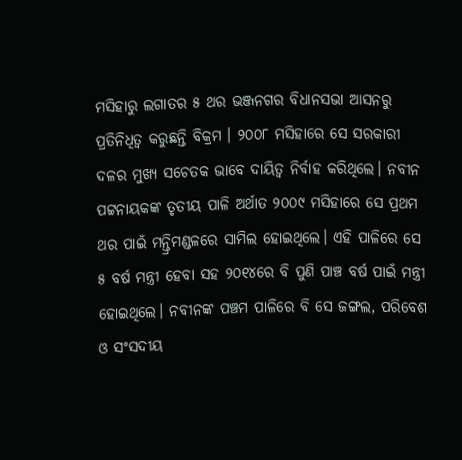ମସିହାରୁ ଲଗାତର ୫ ଥର ଭଞ୍ଜନଗର ବିଧାନସଭା ଆସନରୁ ପ୍ରତିନିଧିତ୍ବ କରୁଛନ୍ତି ବିକ୍ରମ । ୨୦୦୮ ମସିହାରେ ସେ ସରକାରୀ ଦଳର ମୁଖ୍ୟ ସଚେତକ ଭାବେ ଦାୟିତ୍ବ ନିର୍ବାହ କରିଥିଲେ। ନବୀନ ପଟ୍ଟନାୟକଙ୍କ ତୃତୀୟ ପାଳି ଅର୍ଥାତ ୨୦୦୯ ମସିହାରେ ସେ ପ୍ରଥମ ଥର ପାଇଁ ମନ୍ତ୍ରିମଣ୍ଡଳରେ ସାମିଲ ହୋଇଥିଲେ। ଏହି ପାଳିରେ ସେ ୫ ବର୍ଷ ମନ୍ତ୍ରୀ ହେବା ସହ ୨୦୧୪ରେ ବି ପୁଣି ପାଞ୍ଚ ବର୍ଷ ପାଇଁ ମନ୍ତ୍ରୀ ହୋଇଥିଲେ। ନବୀନଙ୍କ ପଞ୍ଚମ ପାଳିରେ ବି ସେ ଜଙ୍ଗଲ, ପରିବେଶ ଓ ସଂସଦୀୟ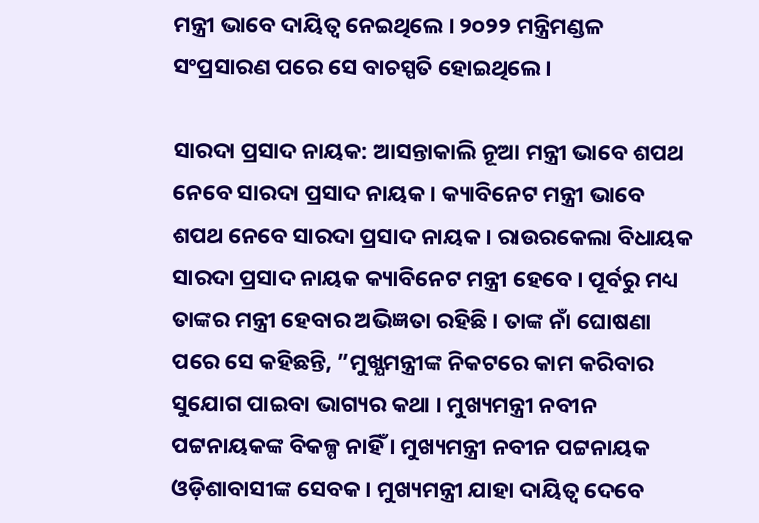ମନ୍ତ୍ରୀ ଭାବେ ଦାୟିତ୍ବ ନେଇଥିଲେ । ୨୦୨୨ ମନ୍ତ୍ରିମଣ୍ଡଳ ସଂପ୍ରସାରଣ ପରେ ସେ ବାଚସ୍ପତି ହୋଇଥିଲେ ।

ସାରଦା ପ୍ରସାଦ ନାୟକ: ଆସନ୍ତାକାଲି ନୂଆ ମନ୍ତ୍ରୀ ଭାବେ ଶପଥ ନେବେ ସାରଦା ପ୍ରସାଦ ନାୟକ । କ୍ୟାବିନେଟ ମନ୍ତ୍ରୀ ଭାବେ ଶପଥ ନେବେ ସାରଦା ପ୍ରସାଦ ନାୟକ । ରାଉରକେଲା ବିଧାୟକ ସାରଦା ପ୍ରସାଦ ନାୟକ କ୍ୟାବିନେଟ ମନ୍ତ୍ରୀ ହେବେ । ପୂର୍ବରୁ ମଧ୍ୟ ତାଙ୍କର ମନ୍ତ୍ରୀ ହେବାର ଅଭିଜ୍ଞତା ରହିଛି । ତାଙ୍କ ନାଁ ଘୋଷଣା ପରେ ସେ କହିଛନ୍ତି, ”ମୁଖ୍ଯମନ୍ତ୍ରୀଙ୍କ ନିକଟରେ କାମ କରିବାର ସୁଯୋଗ ପାଇବା ଭାଗ୍ୟର କଥା । ମୁଖ୍ୟମନ୍ତ୍ରୀ ନବୀନ ପଟ୍ଟନାୟକଙ୍କ ବିକଳ୍ପ ନାହିଁ । ମୁଖ୍ୟମନ୍ତ୍ରୀ ନବୀନ ପଟ୍ଟନାୟକ ଓଡ଼ିଶାବାସୀଙ୍କ ସେବକ । ମୁଖ୍ୟମନ୍ତ୍ରୀ ଯାହା ଦାୟିତ୍ୱ ଦେବେ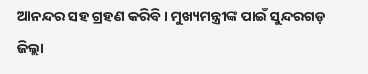ଆନନ୍ଦର ସହ ଗ୍ରହଣ କରିବି । ମୁଖ୍ୟମନ୍ତ୍ରୀଙ୍କ ପାଇଁ ସୁନ୍ଦରଗଡ଼ ଜିଲ୍ଲା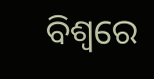ବିଶ୍ୱରେ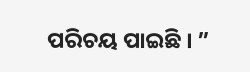ପରିଚୟ ପାଇଛି । ”